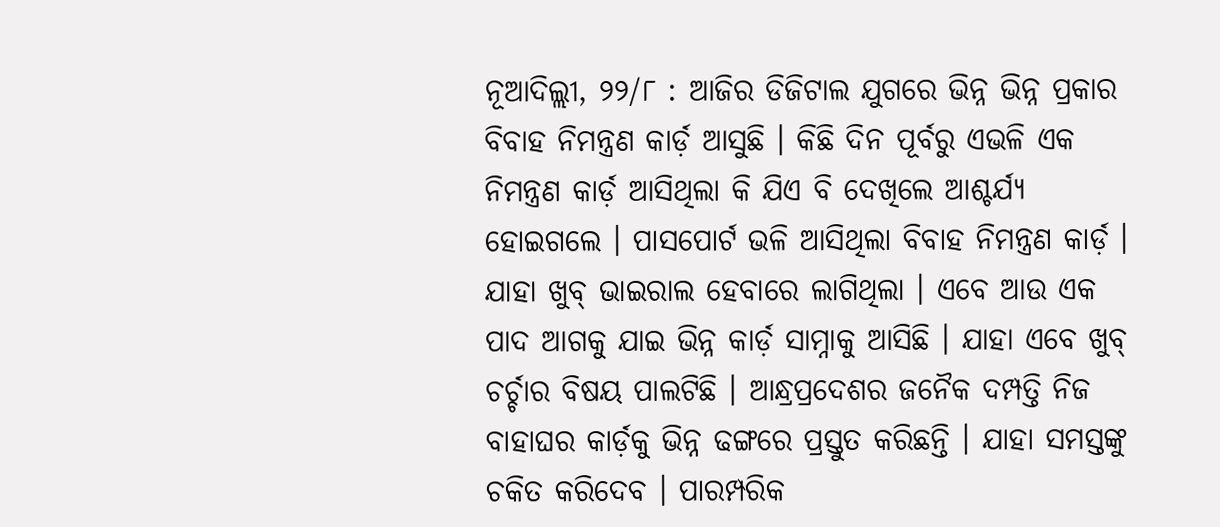ନୂଆଦିଲ୍ଲୀ, ୨୨/୮ : ଆଜିର ଡିଜିଟାଲ ଯୁଗରେ ଭିନ୍ନ ଭିନ୍ନ ପ୍ରକାର ବିବାହ ନିମନ୍ତ୍ରଣ କାର୍ଡ଼ ଆସୁଛି । କିଛି ଦିନ ପୂର୍ବରୁ ଏଭଳି ଏକ ନିମନ୍ତ୍ରଣ କାର୍ଡ଼ ଆସିଥିଲା କି ଯିଏ ବି ଦେଖିଲେ ଆଶ୍ଚର୍ଯ୍ୟ ହୋଇଗଲେ । ପାସପୋର୍ଟ ଭଳି ଆସିଥିଲା ବିବାହ ନିମନ୍ତ୍ରଣ କାର୍ଡ଼ । ଯାହା ଖୁବ୍ ଭାଇରାଲ ହେବାରେ ଲାଗିଥିଲା । ଏବେ ଆଉ ଏକ ପାଦ ଆଗକୁ ଯାଇ ଭିନ୍ନ କାର୍ଡ଼ ସାମ୍ନାକୁ ଆସିଛି । ଯାହା ଏବେ ଖୁବ୍ ଚର୍ଚ୍ଚାର ବିଷୟ ପାଲଟିଛି । ଆନ୍ଧ୍ରପ୍ରଦେଶର ଜନୈକ ଦମ୍ପତ୍ତି ନିଜ ବାହାଘର କାର୍ଡ଼କୁ ଭିନ୍ନ ଢଙ୍ଗରେ ପ୍ରସ୍ତୁତ କରିଛନ୍ତି । ଯାହା ସମସ୍ତଙ୍କୁ ଚକିତ କରିଦେବ । ପାରମ୍ପରିକ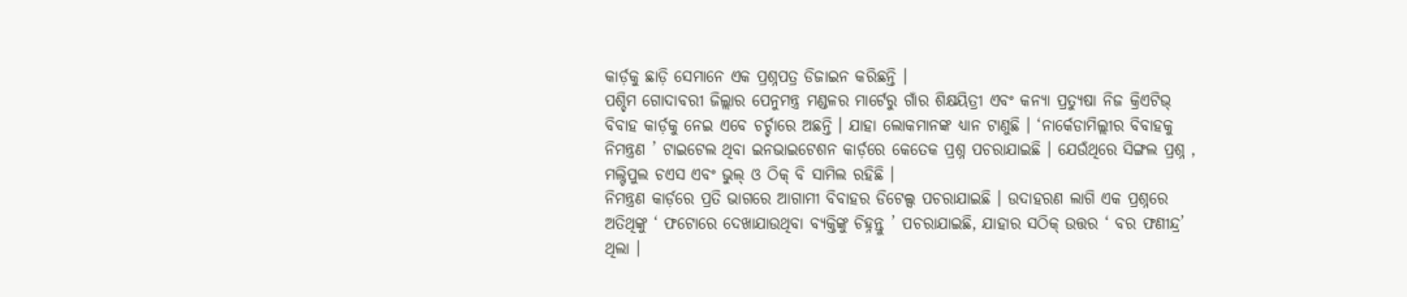କାର୍ଡ଼କୁ ଛାଡ଼ି ସେମାନେ ଏକ ପ୍ରଶ୍ନପତ୍ର ଡିଜାଇନ କରିଛନ୍ତି ।
ପଶ୍ଚିମ ଗୋଦାବରୀ ଜିଲ୍ଲାର ପେନୁମନ୍ତ୍ର ମଣ୍ଡଳର ମାର୍ଟେରୁ ଗାଁର ଶିକ୍ଷୟିତ୍ରୀ ଏବଂ କନ୍ୟା ପ୍ରତ୍ୟୁଷା ନିଜ କ୍ରିଏଟିଭ୍ ବିବାହ କାର୍ଡ଼କୁ ନେଇ ଏବେ ଚର୍ଚ୍ଚାରେ ଅଛନ୍ତି । ଯାହା ଲୋକମାନଙ୍କ ଧ୍ୟାନ ଟାଣୁଛି । ‘ନାର୍କେଡାମିଲ୍ଲୀର ବିବାହକୁ ନିମନ୍ତ୍ରଣ ’ ଟାଇଟେଲ ଥିବା ଇନଭାଇଟେଶନ କାର୍ଡ଼ରେ କେତେକ ପ୍ରଶ୍ନ ପଚରାଯାଇଛି । ଯେଉଁଥିରେ ସିଙ୍ଗଲ ପ୍ରଶ୍ନ , ମଲ୍ଟିପୁଲ ଚଏସ ଏବଂ ଭୁଲ୍ ଓ ଠିକ୍ ବି ସାମିଲ ରହିଛି ।
ନିମନ୍ତ୍ରଣ କାର୍ଡ଼ରେ ପ୍ରତି ଭାଗରେ ଆଗାମୀ ବିବାହର ଡିଟେଲ୍ସ ପଚରାଯାଇଛି । ଉଦାହରଣ ଲାଗି ଏକ ପ୍ରଶ୍ନରେ ଅତିଥିଙ୍କୁ ‘ ଫଟୋରେ ଦେଖାଯାଉଥିବା ବ୍ୟକ୍ତିଙ୍କୁ ଚିହ୍ନନ୍ତୁ ’ ପଚରାଯାଇଛି, ଯାହାର ସଠିକ୍ ଉତ୍ତର ‘ ବର ଫଣୀନ୍ଦ୍ର’ ଥିଲା ।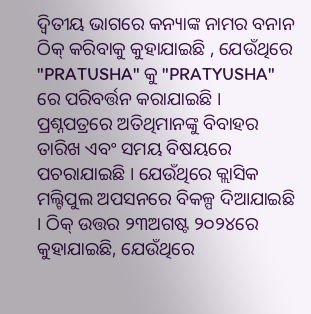ଦ୍ବିତୀୟ ଭାଗରେ କନ୍ୟାଙ୍କ ନାମର ବନାନ ଠିକ୍ କରିବାକୁ କୁହାଯାଇଛି , ଯେଉଁଥିରେ "PRATUSHA" କୁ "PRATYUSHA" ରେ ପରିବର୍ତ୍ତନ କରାଯାଇଛି । ପ୍ରଶ୍ନପତ୍ରରେ ଅତିଥିମାନଙ୍କୁ ବିବାହର ତାରିଖ ଏବଂ ସମୟ ବିଷୟରେ ପଚରାଯାଇଛି । ଯେଉଁଥିରେ କ୍ଲାସିକ ମଲ୍ଟିପୁଲ ଅପସନରେ ବିକଳ୍ପ ଦିଆଯାଇଛି । ଠିକ୍ ଉତ୍ତର ୨୩ଅଗଷ୍ଟ ୨୦୨୪ରେ କୁହାଯାଇଛି, ଯେଉଁଥିରେ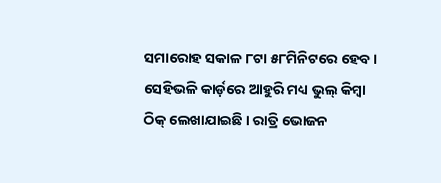ସମାରୋହ ସକାଳ ୮ଟା ୫୮ମିନିଟରେ ହେବ । ସେହିଭଳି କାର୍ଡ଼ରେ ଆହୁରି ମଧ୍ୟ ଭୁଲ୍ କିମ୍ବା ଠିକ୍ ଲେଖାଯାଇଛି । ରାତ୍ରି ଭୋଜନ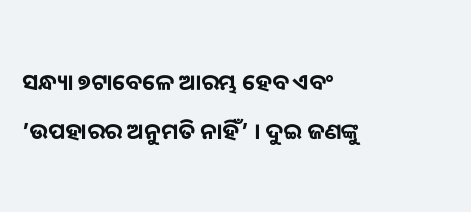ସନ୍ଧ୍ୟା ୭ଟାବେଳେ ଆରମ୍ଭ ହେବ ଏବଂ ’ଉପହାରର ଅନୁମତି ନାହିଁ’ । ଦୁଇ ଜଣଙ୍କୁ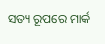ସତ୍ୟ ରୂପରେ ମାର୍କ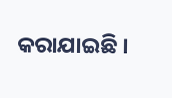କରାଯାଇଛି ।